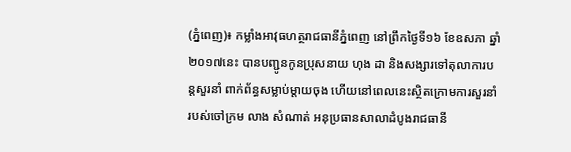(ភ្នំពេញ)៖ កម្លាំងអាវុធហត្ថរាជធានីភ្នំពេញ នៅព្រឹកថ្ងៃទី១៦ ខែឧសភា ឆ្នាំ២០១៧នេះ បានបញ្ជូនកូនប្រុសនាយ ហុង ដា និងសង្សារទៅតុលាការបន្តសួរនាំ ពាក់ព័ន្ធសម្លាប់ម្តាយចុង ហើយនៅពេលនេះស្ថិតក្រោមការសួរនាំរបស់ចៅក្រម លាង សំណាត់ អនុប្រធានសាលាដំបូងរាជធានី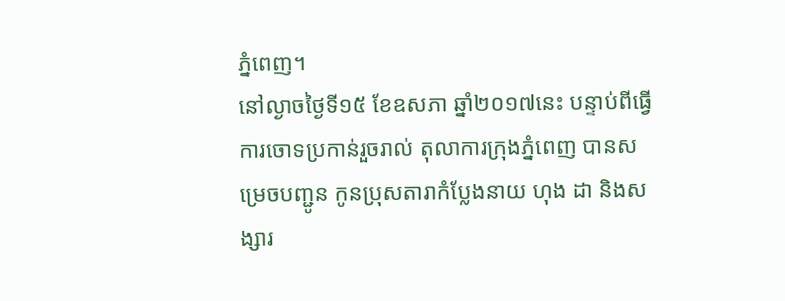ភ្នំពេញ។
នៅល្ងាចថ្ងៃទី១៥ ខែឧសភា ឆ្នាំ២០១៧នេះ បន្ទាប់ពីធ្វើការចោទប្រកាន់រួចរាល់ តុលាការក្រុងភ្នំពេញ បានសម្រេចបញ្ជូន កូនប្រុសតារាកំប្លែងនាយ ហុង ដា និងសង្សារ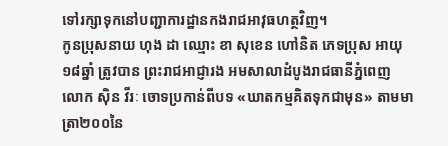ទៅរក្សាទុកនៅបញ្ជាការដ្ឋានកងរាជអាវុធហត្ថវិញ។
កូនប្រុសនាយ ហុង ដា ឈ្មោះ ខា សុខេន ហៅនិត ភេទប្រុស អាយុ១៨ឆ្នាំ ត្រូវបាន ព្រះរាជអាជ្ញារង អមសាលាដំបូងរាជធានីភ្នំពេញ លោក ស៊ិន វីរៈ ចោទប្រកាន់ពីបទ «ឃាតកម្មគិតទុកជាមុន» តាមមាត្រា២០០នៃ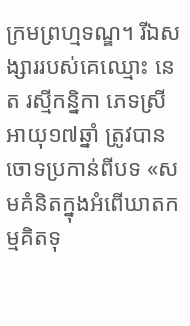ក្រមព្រហ្មទណ្ឌ។ រីឯសង្សាររបស់គេឈ្មោះ នេត រស្មីកន្និកា ភេទស្រី អាយុ១៧ឆ្នាំ ត្រូវបានចោទប្រកាន់ពីបទ «សមគំនិតក្នុងអំពើឃាតកម្មគិតទុ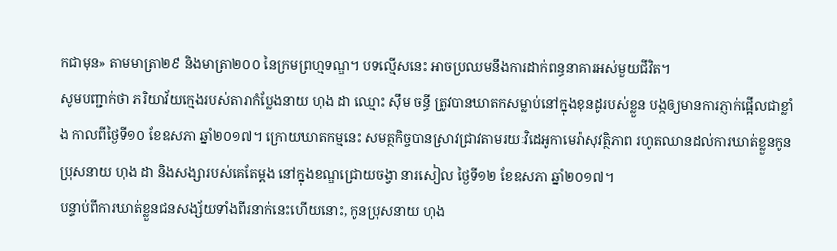កជាមុន» តាមមាត្រា២៩ និងមាត្រា២០០ នៃក្រមព្រហ្មទណ្ឌ។ បទល្មើសនេះ អាចប្រឈមនឹងការដាក់ពន្ធនាគារអស់មួយជីវិត។
សូមបញ្ជាក់ថា ភរិយាវ័យក្មេងរបស់តារាកំប្លែងនាយ ហុង ដា ឈ្មោះ ស៊ឹម ចន្ធី ត្រូវបានឃាតកសម្លាប់នៅក្នុងខុនដូរបស់ខ្លួន បង្កឲ្យមានការភ្ញាក់ផ្អើលជាខ្លាំង កាលពីថ្ងៃទី១០ ខែឧសភា ឆ្នាំ២០១៧។ ក្រោយឃាតកម្មនេះ សមត្ថកិច្ចបានស្រាវជ្រាវតាមរយៈវិដេអូកាមេរ៉ាសុវត្ថិភាព រហូតឈានដល់ការឃាត់ខ្លួនកូនប្រុសនាយ ហុង ដា និងសង្សារបស់គេតែម្តង នៅក្នុងខណ្ឌជ្រោយចង្វា នារសៀល ថ្ងៃទី១២ ខែឧសភា ឆ្នាំ២០១៧។
បន្ទាប់ពីការឃាត់ខ្លួនជនសង្ស័យទាំងពីរនាក់នេះហើយនោះ, កូនប្រុសនាយ ហុង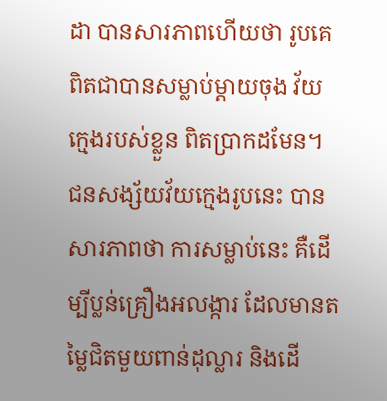ដា បានសារភាពហើយថា រូបគេពិតជាបានសម្លាប់ម្តាយចុង វ័យក្មេងរបស់ខ្លួន ពិតប្រាកដមែន។ ជនសង្ស័យវ័យក្មេងរូបនេះ បានសារភាពថា ការសម្លាប់នេះ គឺដើម្បីប្លន់គ្រឿងអលង្ការ ដែលមានតម្លៃជិតមួយពាន់ដុល្លារ និងដើ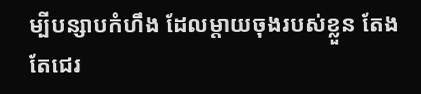ម្បីបន្សាបកំហឹង ដែលម្តាយចុងរបស់ខ្លួន តែងតែជេរ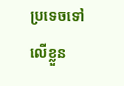ប្រទេចទៅលើខ្លួន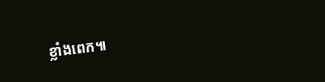ខ្លាំងពេក៕